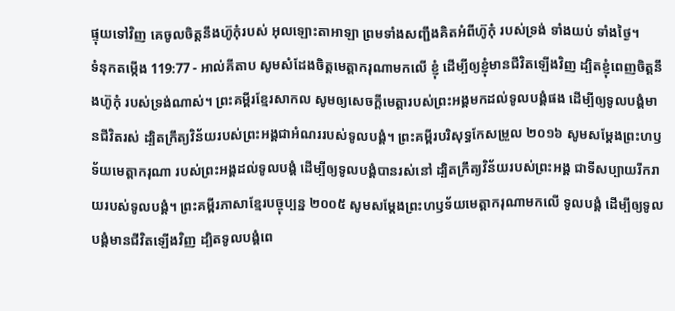ផ្ទុយទៅវិញ គេចូលចិត្តនឹងហ៊ូកុំរបស់ អុលឡោះតាអាឡា ព្រមទាំងសញ្ជឹងគិតអំពីហ៊ូកុំ របស់ទ្រង់ ទាំងយប់ ទាំងថ្ងៃ។
ទំនុកតម្កើង 119:77 - អាល់គីតាប សូមសំដែងចិត្តមេត្តាករុណាមកលើ ខ្ញុំ ដើម្បីឲ្យខ្ញុំមានជីវិតឡើងវិញ ដ្បិតខ្ញុំពេញចិត្តនឹងហ៊ូកុំ របស់ទ្រង់ណាស់។ ព្រះគម្ពីរខ្មែរសាកល សូមឲ្យសេចក្ដីមេត្តារបស់ព្រះអង្គមកដល់ទូលបង្គំផង ដើម្បីឲ្យទូលបង្គំមានជីវិតរស់ ដ្បិតក្រឹត្យវិន័យរបស់ព្រះអង្គជាអំណររបស់ទូលបង្គំ។ ព្រះគម្ពីរបរិសុទ្ធកែសម្រួល ២០១៦ សូមសម្ដែងព្រះហឫទ័យមេត្តាករុណា របស់ព្រះអង្គដល់ទូលបង្គំ ដើម្បីឲ្យទូលបង្គំបានរស់នៅ ដ្បិតក្រឹត្យវិន័យរបស់ព្រះអង្គ ជាទីសប្បាយរីករាយរបស់ទូលបង្គំ។ ព្រះគម្ពីរភាសាខ្មែរបច្ចុប្បន្ន ២០០៥ សូមសម្តែងព្រះហឫទ័យមេត្តាករុណាមកលើ ទូលបង្គំ ដើម្បីឲ្យទូលបង្គំមានជីវិតឡើងវិញ ដ្បិតទូលបង្គំពេ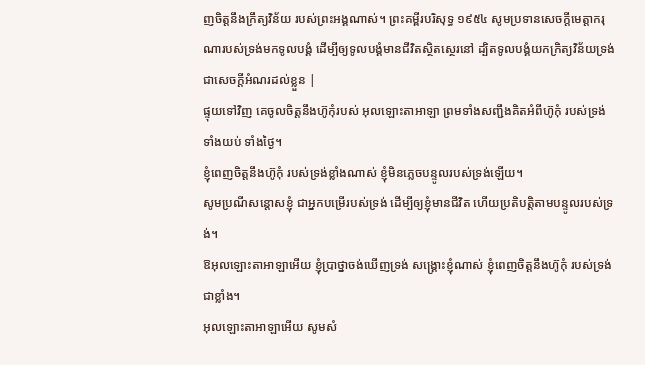ញចិត្តនឹងក្រឹត្យវិន័យ របស់ព្រះអង្គណាស់។ ព្រះគម្ពីរបរិសុទ្ធ ១៩៥៤ សូមប្រទានសេចក្ដីមេត្តាករុណារបស់ទ្រង់មកទូលបង្គំ ដើម្បីឲ្យទូលបង្គំមានជីវិតស្ថិតស្ថេរនៅ ដ្បិតទូលបង្គំយកក្រិត្យវិន័យទ្រង់ជាសេចក្ដីអំណរដល់ខ្លួន |
ផ្ទុយទៅវិញ គេចូលចិត្តនឹងហ៊ូកុំរបស់ អុលឡោះតាអាឡា ព្រមទាំងសញ្ជឹងគិតអំពីហ៊ូកុំ របស់ទ្រង់ ទាំងយប់ ទាំងថ្ងៃ។
ខ្ញុំពេញចិត្តនឹងហ៊ូកុំ របស់ទ្រង់ខ្លាំងណាស់ ខ្ញុំមិនភ្លេចបន្ទូលរបស់ទ្រង់ឡើយ។
សូមប្រណីសន្ដោសខ្ញុំ ជាអ្នកបម្រើរបស់ទ្រង់ ដើម្បីឲ្យខ្ញុំមានជីវិត ហើយប្រតិបត្តិតាមបន្ទូលរបស់ទ្រង់។
ឱអុលឡោះតាអាឡាអើយ ខ្ញុំប្រាថ្នាចង់ឃើញទ្រង់ សង្គ្រោះខ្ញុំណាស់ ខ្ញុំពេញចិត្តនឹងហ៊ូកុំ របស់ទ្រង់ជាខ្លាំង។
អុលឡោះតាអាឡាអើយ សូមសំ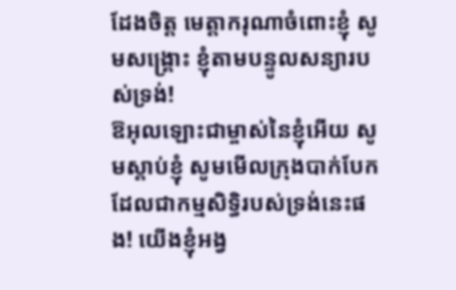ដែងចិត្ត មេត្តាករុណាចំពោះខ្ញុំ សូមសង្គ្រោះ ខ្ញុំតាមបន្ទូលសន្យារបស់ទ្រង់!
ឱអុលឡោះជាម្ចាស់នៃខ្ញុំអើយ សូមស្ដាប់ខ្ញុំ សូមមើលក្រុងបាក់បែក ដែលជាកម្មសិទ្ធិរបស់ទ្រង់នេះផង! យើងខ្ញុំអង្វ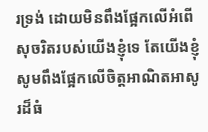រទ្រង់ ដោយមិនពឹងផ្អែកលើអំពើសុចរិតរបស់យើងខ្ញុំទេ តែយើងខ្ញុំសូមពឹងផ្អែកលើចិត្តអាណិតអាសូរដ៏ធំ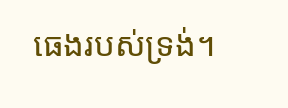ធេងរបស់ទ្រង់។